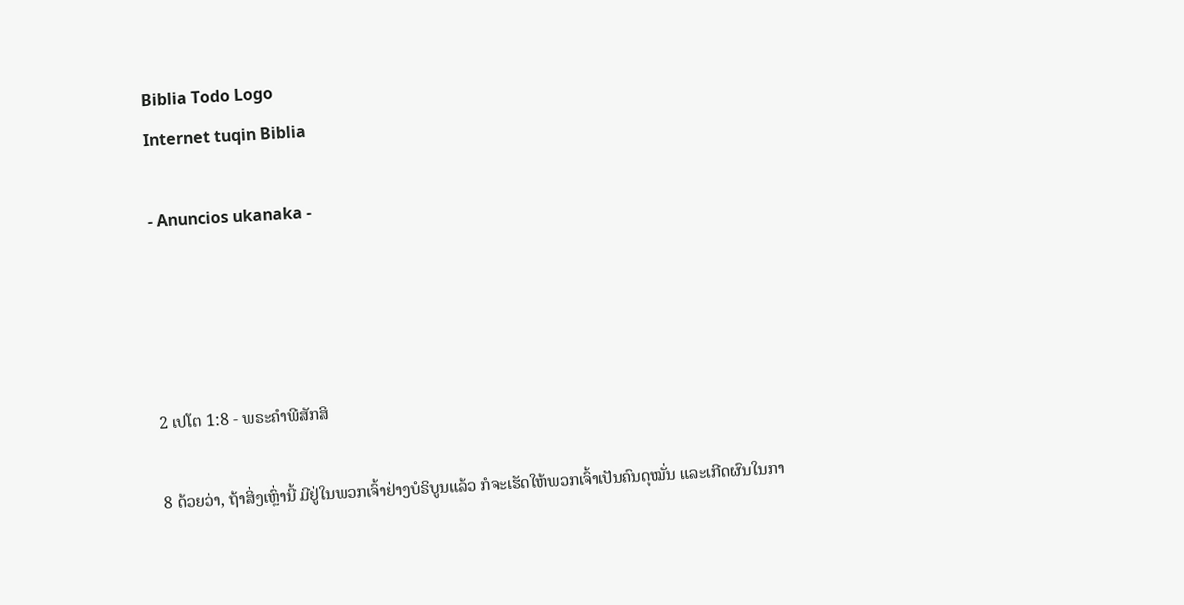Biblia Todo Logo
Internet tuqin Biblia

- Anuncios ukanaka -




2 ເປໂຕ 1:8 - ພຣະຄຳພີສັກສິ

8 ດ້ວຍວ່າ, ຖ້າສິ່ງເຫຼົ່ານີ້ ມີຢູ່ໃນພວກເຈົ້າຢ່າງບໍຣິບູນແລ້ວ ກໍຈະເຮັດໃຫ້ພວກເຈົ້າເປັນຄົນດຸໝັ່ນ ແລະເກີດຜົນໃນກາ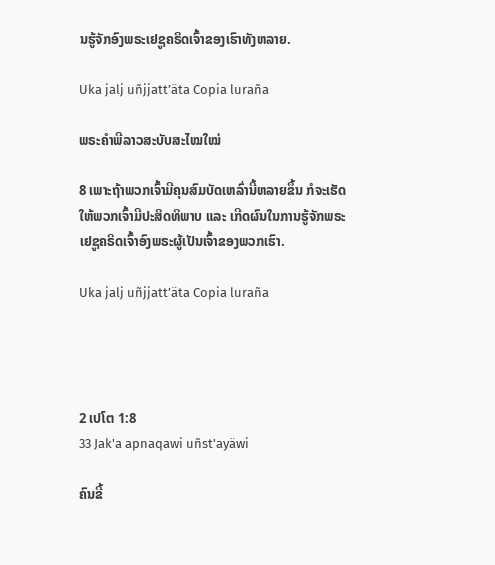ນຮູ້ຈັກອົງພຣະເຢຊູຄຣິດເຈົ້າຂອງເຮົາທັງຫລາຍ.

Uka jalj uñjjattʼäta Copia luraña

ພຣະຄຳພີລາວສະບັບສະໄໝໃໝ່

8 ເພາະຖ້າພວກເຈົ້າມີຄຸນສົມບັດເຫລົ່ານີ້ຫລາຍຂຶ້ນ ກໍຈະເຮັດໃຫ້ພວກເຈົ້າມີປະສິດທິພາບ ແລະ ເກີດຜົນໃນການຮູ້ຈັກພຣະເຢຊູຄຣິດເຈົ້າອົງພຣະຜູ້ເປັນເຈົ້າຂອງພວກເຮົາ.

Uka jalj uñjjattʼäta Copia luraña




2 ເປໂຕ 1:8
33 Jak'a apnaqawi uñst'ayäwi

ຄົນຂີ້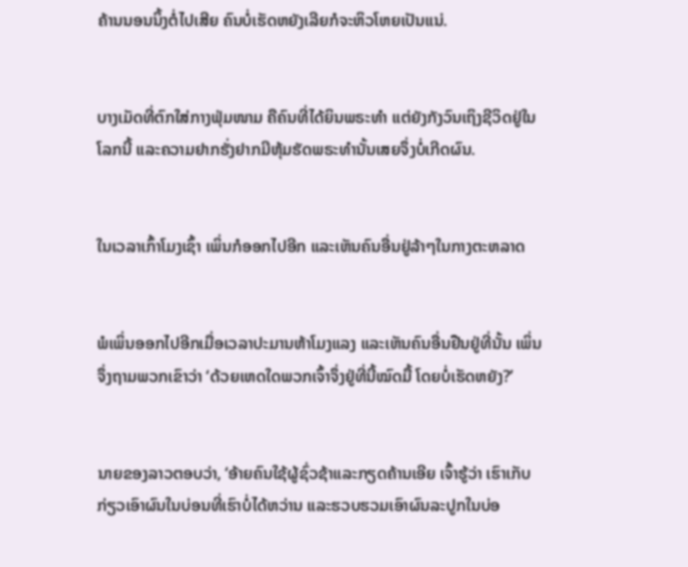ຄ້ານນອນນິ້ງຕໍ່ໄປເສີຍ ຄົນບໍ່ເຮັດຫຍັງເລີຍກໍຈະຫິວໂຫຍເປັນແນ່.


ບາງເມັດທີ່ຕົກໃສ່ກາງຟຸ່ມໜາມ ຄືຄົນທີ່ໄດ້ຍິນພຣະທຳ ແຕ່ຍັງກັງວົນເຖິງຊີວິດຢູ່ໃນໂລກນີ້ ແລະຄວາມຢາກຮັ່ງຢາກມີຫຸ້ມຮັດພຣະທຳນັ້ນເສຍຈຶ່ງບໍ່ເກີດຜົນ.


ໃນເວລາເກົ້າໂມງເຊົ້າ ເພິ່ນກໍອອກໄປອີກ ແລະເຫັນຄົນອື່ນຢູ່ລ້າໆໃນກາງຕະຫລາດ


ພໍເພິ່ນອອກໄປອີກເມື່ອເວລາປະມານຫ້າໂມງແລງ ແລະເຫັນຄົນອື່ນຢືນຢູ່ທີ່ນັ້ນ ເພິ່ນຈຶ່ງຖາມພວກເຂົາວ່າ ‘ດ້ວຍເຫດໃດພວກເຈົ້າຈຶ່ງຢູ່ທີ່ນີ້ໝົດມື້ ໂດຍບໍ່ເຮັດຫຍັງ?’


ນາຍຂອງລາວຕອບວ່າ, ‘ອ້າຍຄົນໃຊ້ຜູ້ຊົ່ວຊ້າແລະກຽດຄ້ານເອີຍ ເຈົ້າຮູ້ວ່າ ເຮົາເກັບກ່ຽວເອົາຜົນໃນບ່ອນທີ່ເຮົາບໍ່ໄດ້ຫວ່ານ ແລະຮວບຮວມເອົາຜົນລະປູກໃນບ່ອ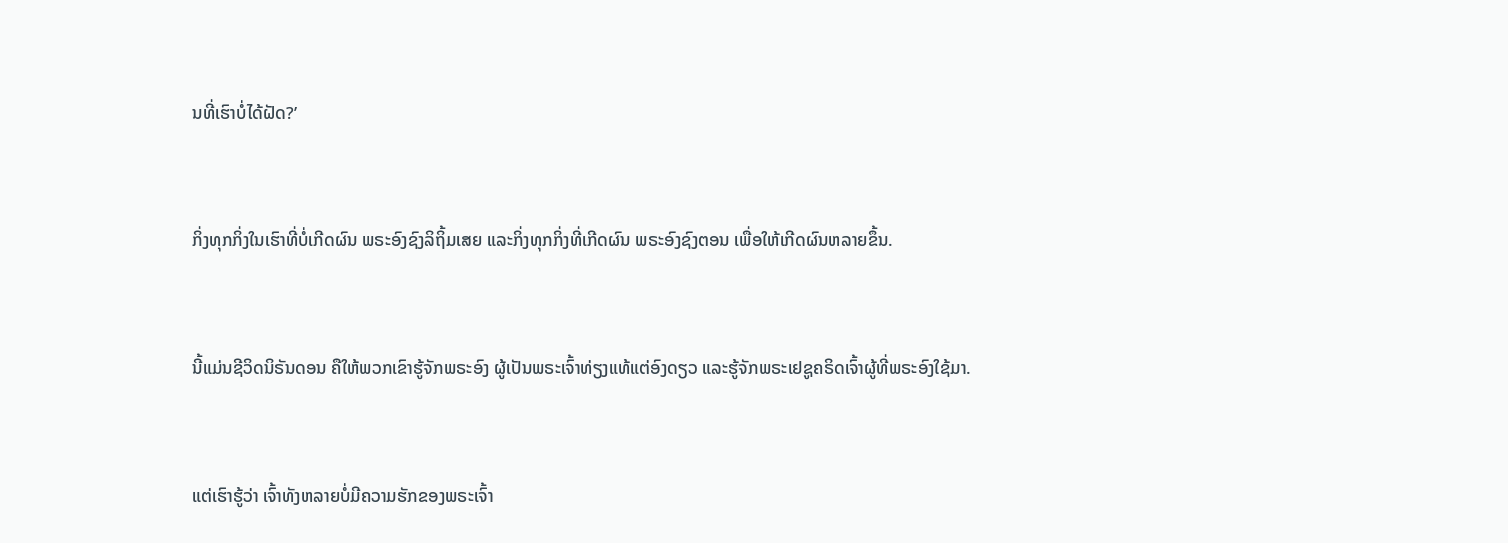ນທີ່ເຮົາບໍ່ໄດ້ຝັດ?’


ກິ່ງທຸກກິ່ງໃນເຮົາທີ່ບໍ່ເກີດຜົນ ພຣະອົງຊົງລິຖິ້ມເສຍ ແລະກິ່ງທຸກກິ່ງທີ່ເກີດຜົນ ພຣະອົງຊົງຕອນ ເພື່ອໃຫ້ເກີດຜົນຫລາຍຂຶ້ນ.


ນີ້ແມ່ນຊີວິດນິຣັນດອນ ຄືໃຫ້ພວກເຂົາຮູ້ຈັກພຣະອົງ ຜູ້ເປັນພຣະເຈົ້າທ່ຽງແທ້ແຕ່ອົງດຽວ ແລະຮູ້ຈັກພຣະເຢຊູຄຣິດເຈົ້າຜູ້ທີ່ພຣະອົງໃຊ້ມາ.


ແຕ່ເຮົາຮູ້ວ່າ ເຈົ້າທັງຫລາຍບໍ່ມີຄວາມຮັກຂອງພຣະເຈົ້າ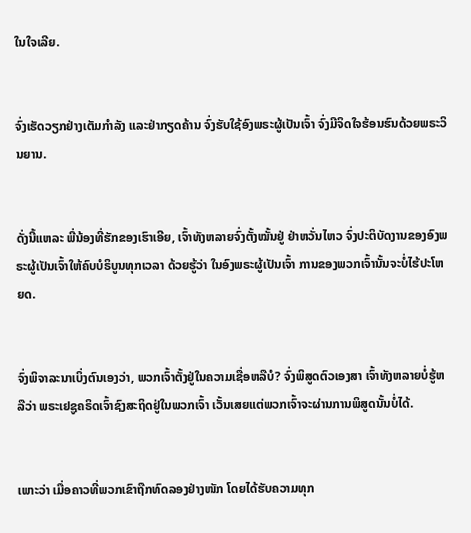ໃນໃຈເລີຍ.


ຈົ່ງເຮັດວຽກຢ່າງເຕັມກຳລັງ ແລະຢ່າກຽດຄ້ານ ຈົ່ງຮັບໃຊ້ອົງພຣະຜູ້ເປັນເຈົ້າ ຈົ່ງມີຈິດໃຈຮ້ອນຮົນດ້ວຍພຣະວິນຍານ.


ດັ່ງນີ້ແຫລະ ພີ່ນ້ອງທີ່ຮັກຂອງເຮົາເອີຍ, ເຈົ້າທັງຫລາຍຈົ່ງຕັ້ງໝັ້ນຢູ່ ຢ່າຫວັ່ນໄຫວ ຈົ່ງປະຕິບັດງານຂອງອົງພຣະຜູ້ເປັນເຈົ້າໃຫ້ຄົບບໍຣິບູນທຸກເວລາ ດ້ວຍຮູ້ວ່າ ໃນອົງພຣະຜູ້ເປັນເຈົ້າ ການຂອງພວກເຈົ້ານັ້ນຈະບໍ່ໄຮ້ປະໂຫຍດ.


ຈົ່ງພິຈາລະນາເບິ່ງຕົນເອງວ່າ, ພວກເຈົ້າຕັ້ງຢູ່ໃນຄວາມເຊື່ອຫລືບໍ? ຈົ່ງພິສູດຕົວເອງສາ ເຈົ້າທັງຫລາຍບໍ່ຮູ້ຫລືວ່າ ພຣະເຢຊູຄຣິດເຈົ້າຊົງສະຖິດຢູ່ໃນພວກເຈົ້າ ເວັ້ນເສຍແຕ່ພວກເຈົ້າຈະຜ່ານການພິສູດນັ້ນບໍ່ໄດ້.


ເພາະວ່າ ເມື່ອຄາວທີ່ພວກເຂົາຖືກທົດລອງຢ່າງໜັກ ໂດຍໄດ້ຮັບຄວາມທຸກ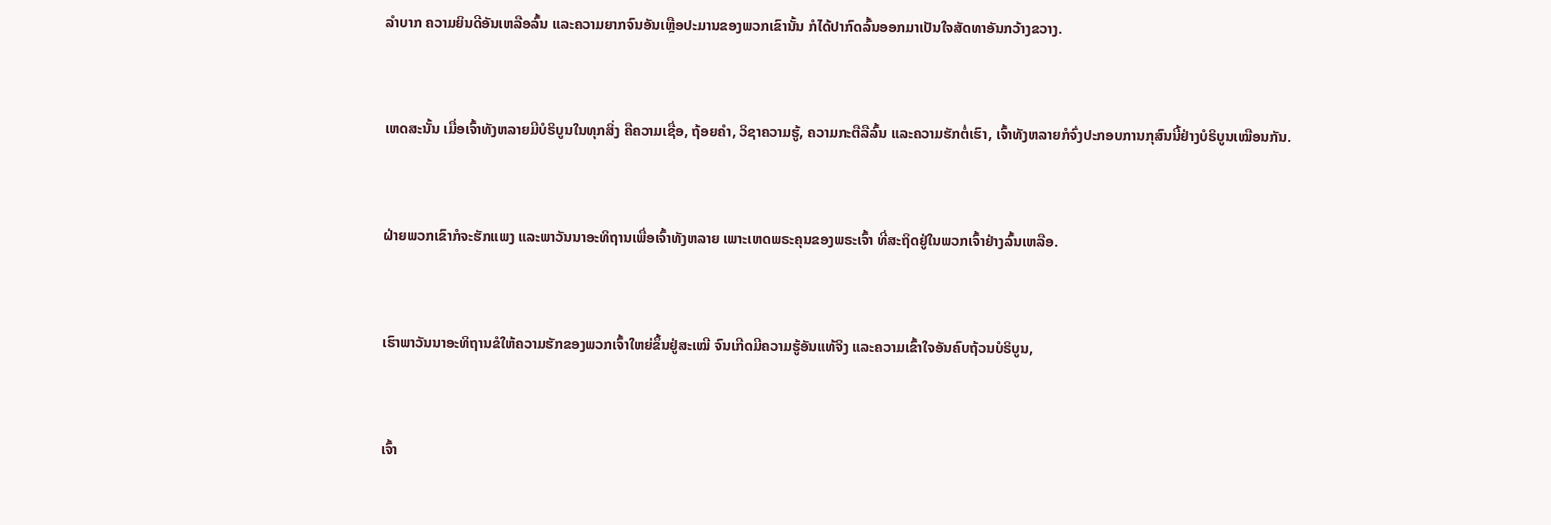ລຳບາກ ຄວາມຍິນດີອັນເຫລືອລົ້ນ ແລະຄວາມຍາກຈົນອັນເຫຼືອປະມານຂອງພວກເຂົານັ້ນ ກໍໄດ້ປາກົດລົ້ນອອກມາເປັນໃຈສັດທາອັນກວ້າງຂວາງ.


ເຫດສະນັ້ນ ເມື່ອເຈົ້າທັງຫລາຍມີບໍຣິບູນໃນທຸກສິ່ງ ຄືຄວາມເຊື່ອ, ຖ້ອຍຄຳ, ວິຊາຄວາມຮູ້, ຄວາມກະຕືລືລົ້ນ ແລະຄວາມຮັກຕໍ່ເຮົາ, ເຈົ້າທັງຫລາຍກໍຈົ່ງປະກອບການກຸສົນນີ້ຢ່າງບໍຣິບູນເໝືອນກັນ.


ຝ່າຍພວກເຂົາກໍຈະຮັກແພງ ແລະພາວັນນາອະທິຖານເພື່ອເຈົ້າທັງຫລາຍ ເພາະເຫດພຣະຄຸນຂອງພຣະເຈົ້າ ທີ່ສະຖິດຢູ່ໃນພວກເຈົ້າຢ່າງລົ້ນເຫລືອ.


ເຮົາພາວັນນາອະທິຖານຂໍໃຫ້ຄວາມຮັກຂອງພວກເຈົ້າໃຫຍ່ຂຶ້ນຢູ່ສະເໝີ ຈົນເກີດມີຄວາມຮູ້ອັນແທ້ຈິງ ແລະຄວາມເຂົ້າໃຈອັນຄົບຖ້ວນບໍຣິບູນ,


ເຈົ້າ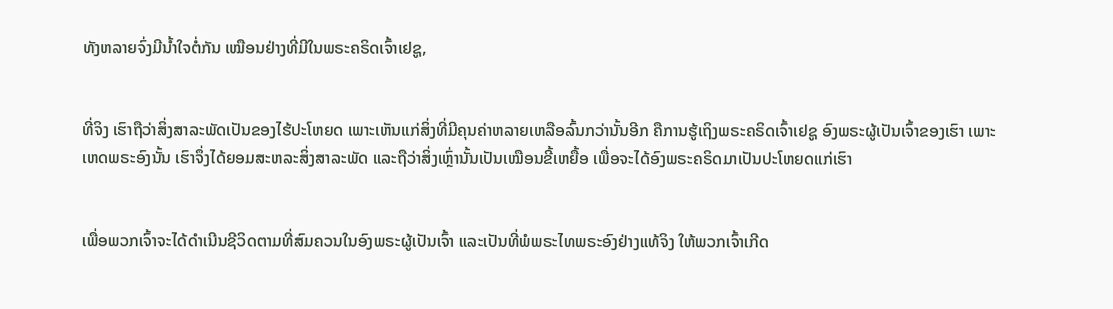ທັງຫລາຍຈົ່ງມີນໍ້າໃຈຕໍ່ກັນ ເໝືອນຢ່າງທີ່ມີໃນພຣະຄຣິດເຈົ້າເຢຊູ,


ທີ່ຈິງ ເຮົາຖືວ່າສິ່ງສາລະພັດເປັນຂອງໄຮ້ປະໂຫຍດ ເພາະເຫັນແກ່ສິ່ງທີ່ມີຄຸນຄ່າຫລາຍເຫລືອລົ້ນກວ່ານັ້ນອີກ ຄືການຮູ້ເຖິງພຣະຄຣິດເຈົ້າເຢຊູ ອົງພຣະຜູ້ເປັນເຈົ້າຂອງເຮົາ ເພາະເຫດພຣະອົງນັ້ນ ເຮົາຈຶ່ງໄດ້ຍອມສະຫລະສິ່ງສາລະພັດ ແລະຖືວ່າສິ່ງເຫຼົ່ານັ້ນເປັນເໝືອນຂີ້ເຫຍື້ອ ເພື່ອຈະໄດ້ອົງພຣະຄຣິດມາເປັນປະໂຫຍດແກ່ເຮົາ


ເພື່ອພວກເຈົ້າຈະໄດ້ດຳເນີນຊີວິດຕາມທີ່ສົມຄວນໃນອົງພຣະຜູ້ເປັນເຈົ້າ ແລະເປັນທີ່ພໍພຣະໄທພຣະອົງຢ່າງແທ້ຈິງ ໃຫ້ພວກເຈົ້າເກີດ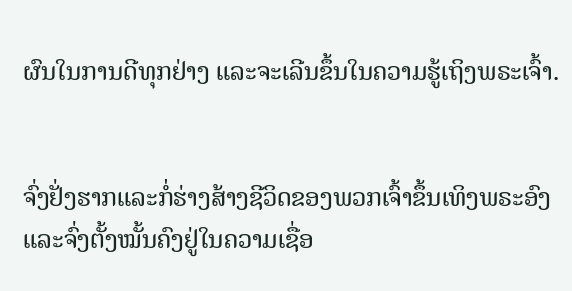ຜົນໃນການດີທຸກຢ່າງ ແລະຈະເລີນຂຶ້ນໃນຄວາມຮູ້ເຖິງພຣະເຈົ້າ.


ຈົ່ງຢັ່ງຮາກແລະກໍ່ຮ່າງສ້າງຊີວິດຂອງພວກເຈົ້າຂຶ້ນເທິງພຣະອົງ ແລະຈົ່ງຕັ້ງໝັ້ນຄົງຢູ່ໃນຄວາມເຊື່ອ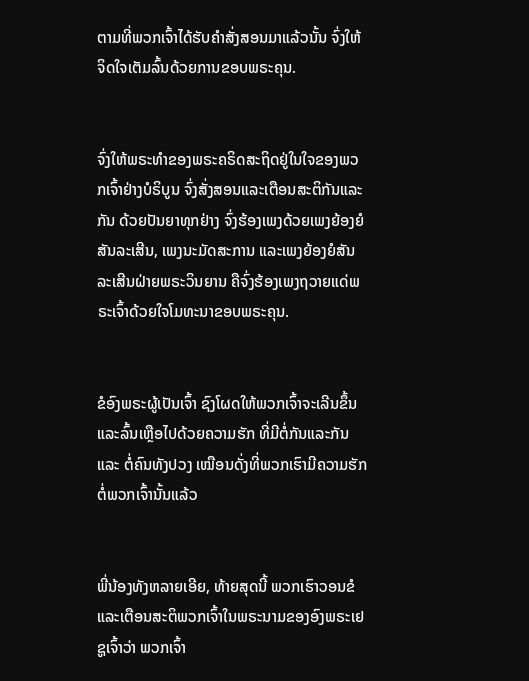ຕາມທີ່ພວກເຈົ້າໄດ້ຮັບຄຳສັ່ງສອນມາແລ້ວນັ້ນ ຈົ່ງໃຫ້ຈິດໃຈເຕັມລົ້ນດ້ວຍການຂອບພຣະຄຸນ.


ຈົ່ງໃຫ້ພຣະທຳຂອງພຣະຄຣິດສະຖິດຢູ່ໃນໃຈຂອງພວກເຈົ້າຢ່າງບໍຣິບູນ ຈົ່ງສັ່ງສອນແລະເຕືອນສະຕິກັນແລະກັນ ດ້ວຍປັນຍາທຸກຢ່າງ ຈົ່ງຮ້ອງເພງດ້ວຍເພງຍ້ອງຍໍສັນລະເສີນ, ເພງນະມັດສະການ ແລະເພງຍ້ອງຍໍສັນລະເສີນຝ່າຍພຣະວິນຍານ ຄືຈົ່ງຮ້ອງເພງຖວາຍແດ່ພຣະເຈົ້າດ້ວຍໃຈໂມທະນາຂອບພຣະຄຸນ.


ຂໍອົງພຣະຜູ້ເປັນເຈົ້າ ຊົງໂຜດໃຫ້ພວກເຈົ້າຈະເລີນຂຶ້ນ ແລະລົ້ນເຫຼືອໄປດ້ວຍຄວາມຮັກ ທີ່ມີຕໍ່ກັນແລະກັນ ແລະ ຕໍ່ຄົນທັງປວງ ເໝືອນດັ່ງທີ່ພວກເຮົາມີຄວາມຮັກຕໍ່ພວກເຈົ້ານັ້ນແລ້ວ


ພີ່ນ້ອງທັງຫລາຍເອີຍ, ທ້າຍສຸດນີ້ ພວກເຮົາວອນຂໍ ແລະເຕືອນສະຕິພວກເຈົ້າໃນພຣະນາມຂອງອົງພຣະເຢຊູເຈົ້າວ່າ ພວກເຈົ້າ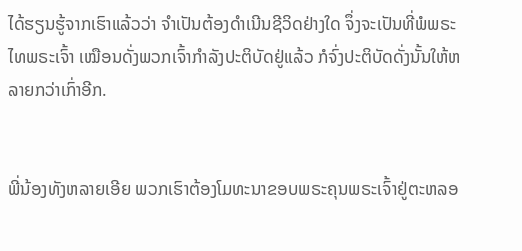ໄດ້ຮຽນຮູ້ຈາກເຮົາແລ້ວວ່າ ຈຳເປັນຕ້ອງດຳເນີນຊີວິດຢ່າງໃດ ຈຶ່ງຈະເປັນທີ່ພໍພຣະໄທພຣະເຈົ້າ ເໝືອນດັ່ງພວກເຈົ້າກຳລັງປະຕິບັດຢູ່ແລ້ວ ກໍຈົ່ງປະຕິບັດດັ່ງນັ້ນໃຫ້ຫລາຍກວ່າເກົ່າອີກ.


ພີ່ນ້ອງທັງຫລາຍເອີຍ ພວກເຮົາຕ້ອງໂມທະນາຂອບພຣະຄຸນພຣະເຈົ້າຢູ່ຕະຫລອ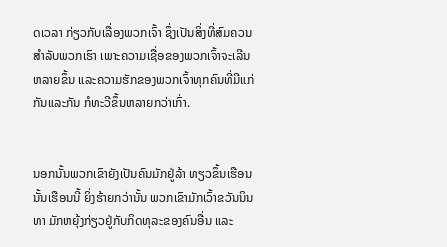ດເວລາ ກ່ຽວກັບເລື່ອງພວກເຈົ້າ ຊຶ່ງເປັນສິ່ງທີ່ສົມຄວນສຳລັບພວກເຮົາ ເພາະຄວາມເຊື່ອຂອງພວກເຈົ້າຈະເລີນຫລາຍຂຶ້ນ ແລະຄວາມຮັກຂອງພວກເຈົ້າທຸກຄົນທີ່ມີແກ່ກັນແລະກັນ ກໍທະວີຂຶ້ນຫລາຍກວ່າເກົ່າ.


ນອກນັ້ນພວກເຂົາຍັງເປັນຄົນມັກຢູ່ລ້າ ທຽວຂຶ້ນເຮືອນນັ້ນເຮືອນນີ້ ຍິ່ງຮ້າຍກວ່ານັ້ນ ພວກເຂົາມັກເວົ້າຂວັນນິນທາ ມັກຫຍຸ້ງກ່ຽວຢູ່ກັບກິດທຸລະຂອງຄົນອື່ນ ແລະ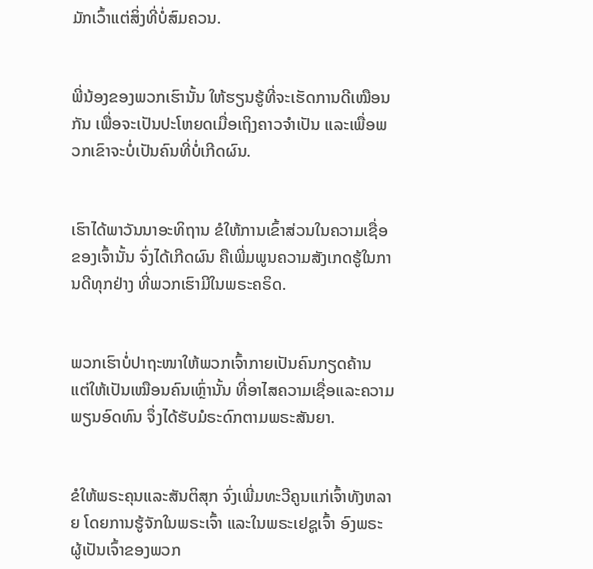ມັກເວົ້າແຕ່ສິ່ງທີ່ບໍ່ສົມຄວນ.


ພີ່ນ້ອງຂອງພວກເຮົານັ້ນ ໃຫ້ຮຽນຮູ້ທີ່ຈະເຮັດການດີເໝືອນກັນ ເພື່ອຈະເປັນປະໂຫຍດເມື່ອເຖິງຄາວຈຳເປັນ ແລະເພື່ອພວກເຂົາຈະບໍ່ເປັນຄົນທີ່ບໍ່ເກີດຜົນ.


ເຮົາໄດ້ພາວັນນາອະທິຖານ ຂໍໃຫ້ການເຂົ້າສ່ວນໃນຄວາມເຊື່ອຂອງເຈົ້ານັ້ນ ຈົ່ງໄດ້ເກີດຜົນ ຄືເພີ່ມພູນຄວາມສັງເກດຮູ້ໃນການດີທຸກຢ່າງ ທີ່ພວກເຮົາມີໃນພຣະຄຣິດ.


ພວກເຮົາບໍ່ປາຖະໜາໃຫ້ພວກເຈົ້າກາຍເປັນຄົນກຽດຄ້ານ ແຕ່ໃຫ້ເປັນເໝືອນຄົນເຫຼົ່ານັ້ນ ທີ່ອາໄສຄວາມເຊື່ອແລະຄວາມພຽນອົດທົນ ຈຶ່ງໄດ້ຮັບມໍຣະດົກຕາມພຣະສັນຍາ.


ຂໍໃຫ້ພຣະຄຸນແລະສັນຕິສຸກ ຈົ່ງເພີ່ມທະວີຄູນແກ່ເຈົ້າທັງຫລາຍ ໂດຍການຮູ້ຈັກໃນພຣະເຈົ້າ ແລະໃນພຣະເຢຊູເຈົ້າ ອົງພຣະຜູ້ເປັນເຈົ້າຂອງພວກ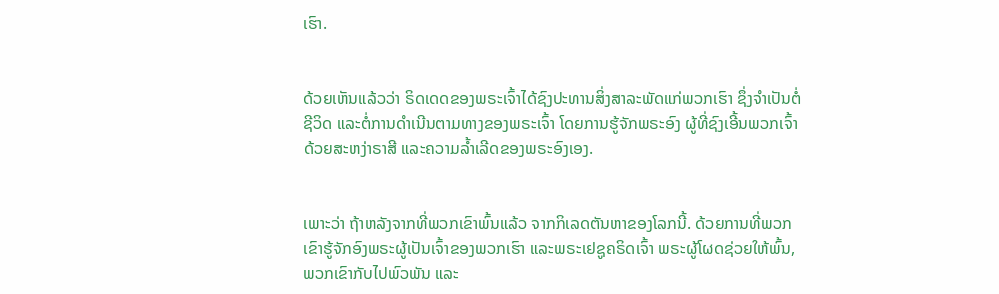ເຮົາ.


ດ້ວຍເຫັນແລ້ວວ່າ ຣິດເດດຂອງພຣະເຈົ້າໄດ້ຊົງປະທານສິ່ງສາລະພັດແກ່ພວກເຮົາ ຊຶ່ງຈຳເປັນຕໍ່ຊີວິດ ແລະຕໍ່ການດຳເນີນຕາມທາງຂອງພຣະເຈົ້າ ໂດຍການຮູ້ຈັກພຣະອົງ ຜູ້ທີ່ຊົງເອີ້ນພວກເຈົ້າດ້ວຍສະຫງ່າຣາສີ ແລະຄວາມລໍ້າເລີດຂອງພຣະອົງເອງ.


ເພາະວ່າ ຖ້າຫລັງຈາກທີ່ພວກເຂົາພົ້ນແລ້ວ ຈາກກິເລດຕັນຫາຂອງໂລກນີ້. ດ້ວຍການທີ່ພວກເຂົາຮູ້ຈັກອົງພຣະຜູ້ເປັນເຈົ້າຂອງພວກເຮົາ ແລະພຣະເຢຊູຄຣິດເຈົ້າ ພຣະຜູ້ໂຜດຊ່ວຍໃຫ້ພົ້ນ, ພວກເຂົາກັບໄປພົວພັນ ແລະ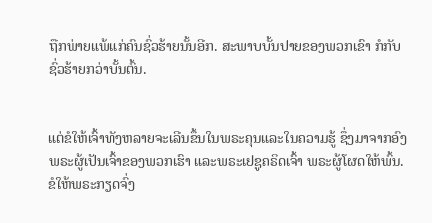ຖືກພ່າຍແພ້ແກ່ຄົນຊົ່ວຮ້າຍນັ້ນອີກ. ສະພາບບັ້ນປາຍຂອງພວກເຂົາ ກໍກັບຊົ່ວຮ້າຍກວ່າບັ້ນຕົ້ນ.


ແຕ່ຂໍໃຫ້ເຈົ້າທັງຫລາຍຈະເລີນຂຶ້ນໃນພຣະຄຸນແລະໃນຄວາມຮູ້ ຊຶ່ງມາຈາກອົງພຣະຜູ້ເປັນເຈົ້າຂອງພວກເຮົາ ແລະພຣະເຢຊູຄຣິດເຈົ້າ ພຣະຜູ້ໂຜດໃຫ້ພົ້ນ. ຂໍໃຫ້ພຣະກຽດຈົ່ງ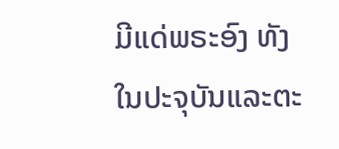ມີແດ່ພຣະອົງ ທັງໃນປະຈຸບັນແລະຕະ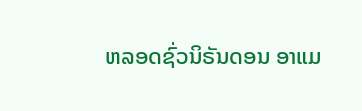ຫລອດຊົ່ວນິຣັນດອນ ອາແມ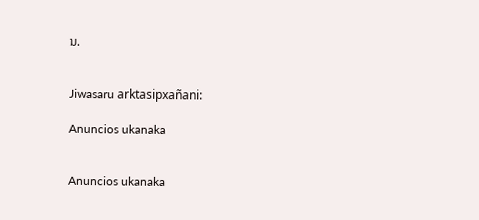ນ.


Jiwasaru arktasipxañani:

Anuncios ukanaka


Anuncios ukanaka